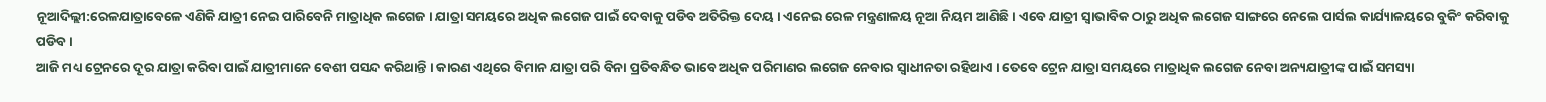ନୂଆଦିଲ୍ଲୀ:ରେଳଯାତ୍ରାବେଳେ ଏଣିକି ଯାତ୍ରୀ ନେଇ ପାରିବେନି ମାତ୍ରାଧିକ ଲଗେଜ । ଯାତ୍ରା ସମୟରେ ଅଧିକ ଲଗେଜ ପାଇଁ ଦେବାକୁ ପଡିବ ଅତିରିକ୍ତ ଦେୟ । ଏନେଇ ରେଳ ମନ୍ତ୍ରଣାଳୟ ନୂଆ ନିୟମ ଆଣିଛି । ଏବେ ଯାତ୍ରୀ ସ୍ବାଭାବିକ ଠାରୁ ଅଧିକ ଲଗେଜ ସାଙ୍ଗରେ ନେଲେ ପାର୍ସଲ କାର୍ଯ୍ୟାଳୟରେ ବୁକିଂ କରିବାକୁ ପଡିବ ।
ଆଜି ମଧ୍ୟ ଟ୍ରେନରେ ଦୂର ଯାତ୍ରା କରିବା ପାଇଁ ଯାତ୍ରୀମାନେ ବେଶୀ ପସନ୍ଦ କରିଥାନ୍ତି । କାରଣ ଏଥିରେ ବିମାନ ଯାତ୍ରା ପରି ବିନା ପ୍ରତିବନ୍ଧିତ ଭାବେ ଅଧିକ ପରିମାଣର ଲଗେଜ ନେବାର ସ୍ବାଧୀନତା ରହିଥାଏ । ତେବେ ଟ୍ରେନ ଯାତ୍ରା ସମୟରେ ମାତ୍ରାଧିକ ଲଗେଜ ନେବା ଅନ୍ୟଯାତ୍ରୀଙ୍କ ପାଇଁ ସମସ୍ୟା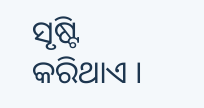ସୃଷ୍ଟି କରିଥାଏ ।